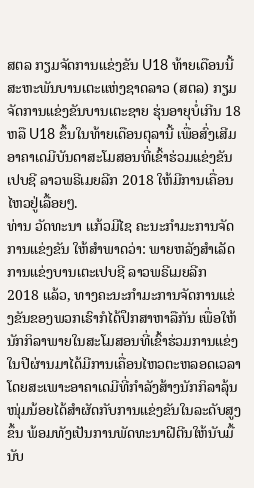ສຕລ ກຽມຈັດການແຂ່ງຂັນ U18 ທ້າຍເດືອນນີ້
ສະຫະພັນບານເຕະແຫ່ງຊາດລາວ (ສຕລ) ກຽມຈັດການແຂ່ງຂັນບານເຕະຊາຍ ຮຸ່ນອາຍຸບໍ່ເກີນ 18 ຫລື U18 ຂຶ້ນໃນທ້າຍເດືອນຕຸລານີ້ ເພື່ອສົ່ງເສີມອາຄາເດມີບັນດາສະໂມສອນທີ່ເຂົ້າຮ່ວມແຂ່ງຂັນເປບຊີ ລາວພຣີເມຍລີກ 2018 ໃຫ້ມີການເຄື່ອນໄຫວຢູ່ເລື້ອຍໆ.
ທ່ານ ວັດທະນາ ແກ້ວມີໄຊ ຄະນະກໍາມະການຈັດການແຂ່ງຂັນ ໃຫ້ສໍາພາດວ່າ: ພາຍຫລັງສໍາເລັດການແຂ່ງບານເຕະເປບຊີ ລາວພຣີເມຍລີກ 2018 ແລ້ວ, ທາງຄະນະກໍາມະການຈັດການແຂ່ງຂັນຂອງພວກເຮົາກໍໄດ້ປຶກສາຫາລືກັນ ເພື່ອໃຫ້ນັກກິລາພາຍໃນສະໂມສອນທີ່ເຂົ້າຮ່ວມການແຂ່ງໃນປີຜ່ານມາໄດ້ມີການເຄື່ອນໄຫວຕະຫລອດເວລາ ໂດຍສະເພາະອາຄາເດມີທີ່ກໍາລັງສ້າງນັກກິລາລຸ້ນໜຸ່ມນ້ອຍໄດ້ສໍາຜັດກັບການແຂ່ງຂັນໃນລະດັບສູງຂຶ້ນ ພ້ອມທັງເປັນການພັດທະນາຝີຕີນໃຫ້ນັບມື້ນັບ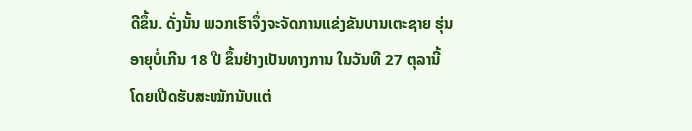ດີຂຶ້ນ. ດັ່ງນັ້ນ ພວກເຮົາຈຶ່ງຈະຈັດການແຂ່ງຂັນບານເຕະຊາຍ ຮຸ່ນອາຍຸບໍ່ເກີນ 18 ປີ ຂຶ້ນຢ່າງເປັນທາງການ ໃນວັນທີ 27 ຕຸລານີ້ ໂດຍເປີດຮັບສະໝັກນັບແຕ່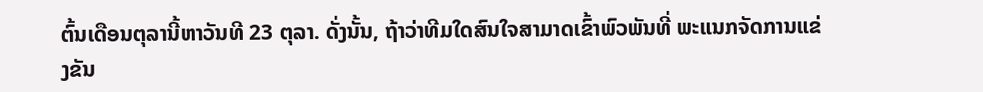ຕົ້ນເດືອນຕຸລານີ້ຫາວັນທີ 23 ຕຸລາ. ດັ່ງນັ້ນ, ຖ້າວ່າທີມໃດສົນໃຈສາມາດເຂົ້າພົວພັນທີ່ ພະແນກຈັດການແຂ່ງຂັນ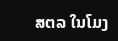ສຕລ ໃນໂມງ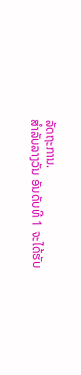ລັດຖະການ.
ສໍາລັບລາງວັນ ອັນດັບທີ 1 ຈະໄດ້ຮັບ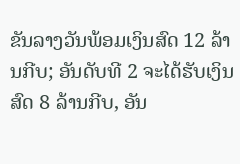ຂັນລາງວັນພ້ອມເງິນສົດ 12 ລ້ານກີບ; ອັນດັບທີ 2 ຈະໄດ້ຮັບເງິນສົດ 8 ລ້ານກີບ, ອັນ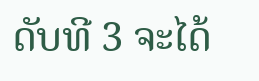ດັບທີ 3 ຈະໄດ້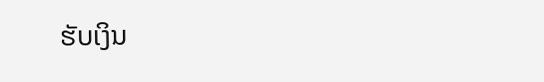ຮັບເງິນ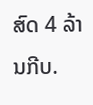ສົດ 4 ລ້ານກີບ.